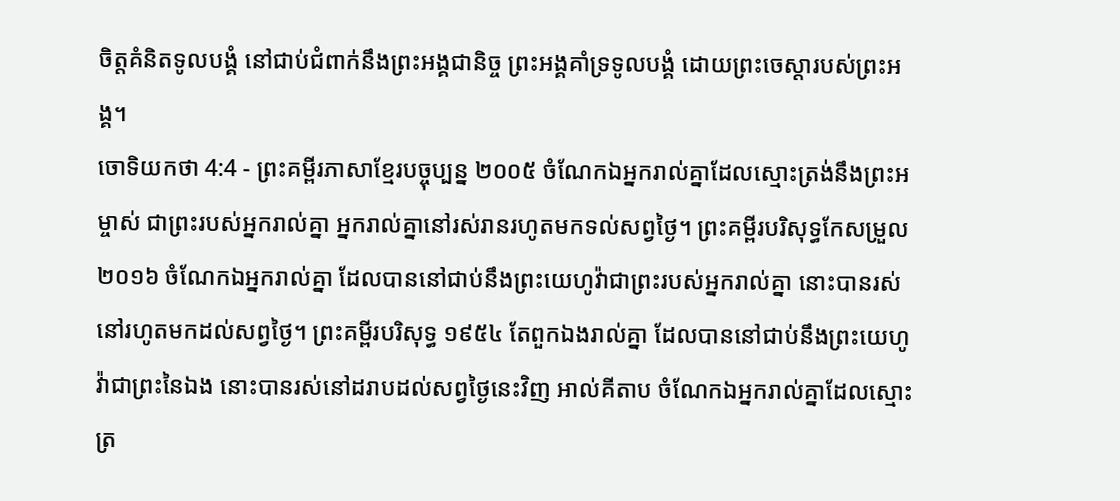ចិត្តគំនិតទូលបង្គំ នៅជាប់ជំពាក់នឹងព្រះអង្គជានិច្ច ព្រះអង្គគាំទ្រទូលបង្គំ ដោយព្រះចេស្ដារបស់ព្រះអង្គ។
ចោទិយកថា 4:4 - ព្រះគម្ពីរភាសាខ្មែរបច្ចុប្បន្ន ២០០៥ ចំណែកឯអ្នករាល់គ្នាដែលស្មោះត្រង់នឹងព្រះអម្ចាស់ ជាព្រះរបស់អ្នករាល់គ្នា អ្នករាល់គ្នានៅរស់រានរហូតមកទល់សព្វថ្ងៃ។ ព្រះគម្ពីរបរិសុទ្ធកែសម្រួល ២០១៦ ចំណែកឯអ្នករាល់គ្នា ដែលបាននៅជាប់នឹងព្រះយេហូវ៉ាជាព្រះរបស់អ្នករាល់គ្នា នោះបានរស់នៅរហូតមកដល់សព្វថ្ងៃ។ ព្រះគម្ពីរបរិសុទ្ធ ១៩៥៤ តែពួកឯងរាល់គ្នា ដែលបាននៅជាប់នឹងព្រះយេហូវ៉ាជាព្រះនៃឯង នោះបានរស់នៅដរាបដល់សព្វថ្ងៃនេះវិញ អាល់គីតាប ចំណែកឯអ្នករាល់គ្នាដែលស្មោះត្រ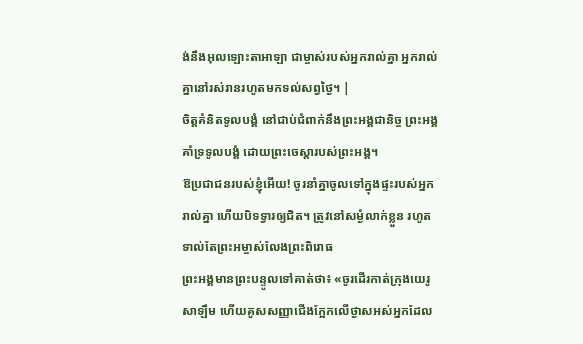ង់នឹងអុលឡោះតាអាឡា ជាម្ចាស់របស់អ្នករាល់គ្នា អ្នករាល់គ្នានៅរស់រានរហូតមកទល់សព្វថ្ងៃ។ |
ចិត្តគំនិតទូលបង្គំ នៅជាប់ជំពាក់នឹងព្រះអង្គជានិច្ច ព្រះអង្គគាំទ្រទូលបង្គំ ដោយព្រះចេស្ដារបស់ព្រះអង្គ។
ឱប្រជាជនរបស់ខ្ញុំអើយ! ចូរនាំគ្នាចូលទៅក្នុងផ្ទះរបស់អ្នករាល់គ្នា ហើយបិទទ្វារឲ្យជិត។ ត្រូវនៅសម្ងំលាក់ខ្លួន រហូតទាល់តែព្រះអម្ចាស់លែងព្រះពិរោធ
ព្រះអង្គមានព្រះបន្ទូលទៅគាត់ថា៖ «ចូរដើរកាត់ក្រុងយេរូសាឡឹម ហើយគូសសញ្ញាជើងក្អែកលើថ្ងាសអស់អ្នកដែល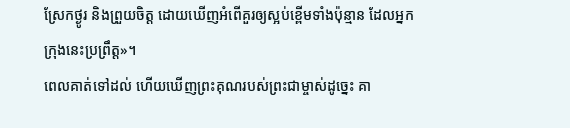ស្រែកថ្ងូរ និងព្រួយចិត្ត ដោយឃើញអំពើគួរឲ្យស្អប់ខ្ពើមទាំងប៉ុន្មាន ដែលអ្នកក្រុងនេះប្រព្រឹត្ត»។
ពេលគាត់ទៅដល់ ហើយឃើញព្រះគុណរបស់ព្រះជាម្ចាស់ដូច្នេះ គា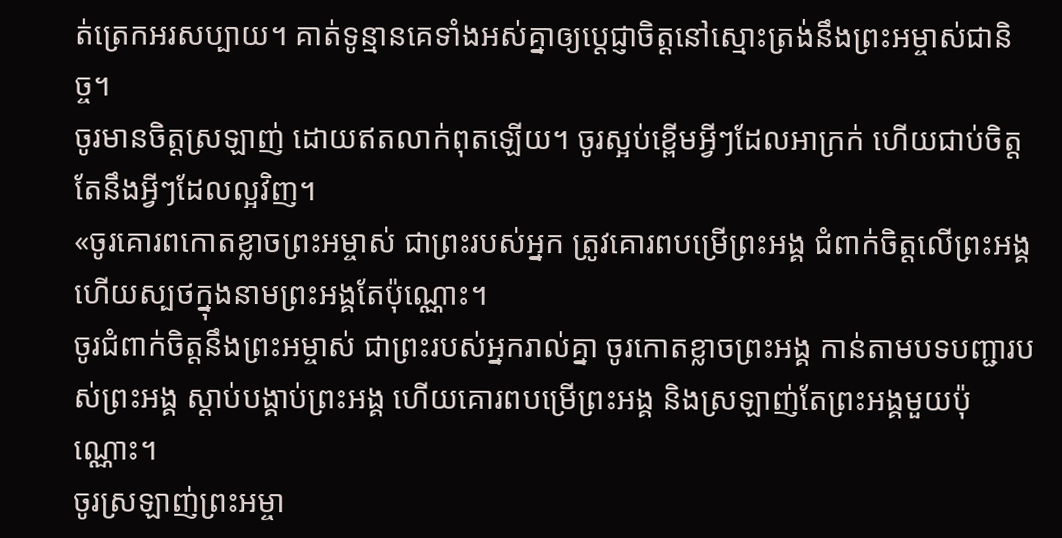ត់ត្រេកអរសប្បាយ។ គាត់ទូន្មានគេទាំងអស់គ្នាឲ្យប្ដេជ្ញាចិត្តនៅស្មោះត្រង់នឹងព្រះអម្ចាស់ជានិច្ច។
ចូរមានចិត្តស្រឡាញ់ ដោយឥតលាក់ពុតឡើយ។ ចូរស្អប់ខ្ពើមអ្វីៗដែលអាក្រក់ ហើយជាប់ចិត្តតែនឹងអ្វីៗដែលល្អវិញ។
«ចូរគោរពកោតខ្លាចព្រះអម្ចាស់ ជាព្រះរបស់អ្នក ត្រូវគោរពបម្រើព្រះអង្គ ជំពាក់ចិត្តលើព្រះអង្គ ហើយស្បថក្នុងនាមព្រះអង្គតែប៉ុណ្ណោះ។
ចូរជំពាក់ចិត្តនឹងព្រះអម្ចាស់ ជាព្រះរបស់អ្នករាល់គ្នា ចូរកោតខ្លាចព្រះអង្គ កាន់តាមបទបញ្ជារបស់ព្រះអង្គ ស្ដាប់បង្គាប់ព្រះអង្គ ហើយគោរពបម្រើព្រះអង្គ និងស្រឡាញ់តែព្រះអង្គមួយប៉ុណ្ណោះ។
ចូរស្រឡាញ់ព្រះអម្ចា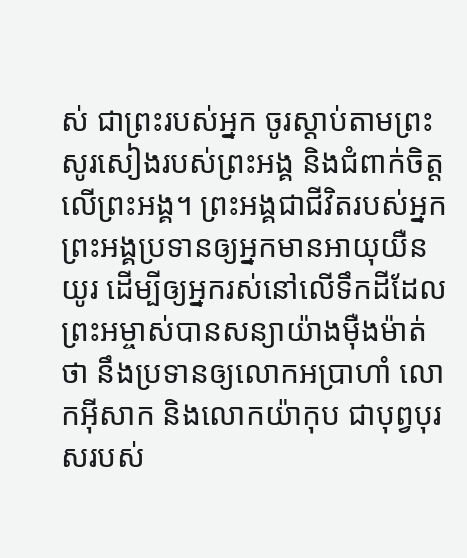ស់ ជាព្រះរបស់អ្នក ចូរស្ដាប់តាមព្រះសូរសៀងរបស់ព្រះអង្គ និងជំពាក់ចិត្តលើព្រះអង្គ។ ព្រះអង្គជាជីវិតរបស់អ្នក ព្រះអង្គប្រទានឲ្យអ្នកមានអាយុយឺនយូរ ដើម្បីឲ្យអ្នករស់នៅលើទឹកដីដែលព្រះអម្ចាស់បានសន្យាយ៉ាងម៉ឺងម៉ាត់ថា នឹងប្រទានឲ្យលោកអប្រាហាំ លោកអ៊ីសាក និងលោកយ៉ាកុប ជាបុព្វបុរសរបស់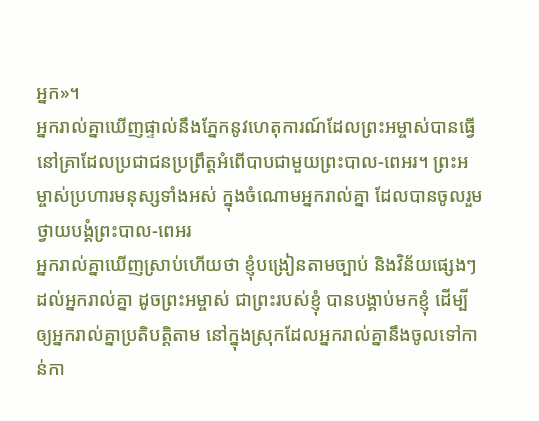អ្នក»។
អ្នករាល់គ្នាឃើញផ្ទាល់នឹងភ្នែកនូវហេតុការណ៍ដែលព្រះអម្ចាស់បានធ្វើ នៅគ្រាដែលប្រជាជនប្រព្រឹត្តអំពើបាបជាមួយព្រះបាល-ពេអរ។ ព្រះអម្ចាស់ប្រហារមនុស្សទាំងអស់ ក្នុងចំណោមអ្នករាល់គ្នា ដែលបានចូលរួមថ្វាយបង្គំព្រះបាល-ពេអរ
អ្នករាល់គ្នាឃើញស្រាប់ហើយថា ខ្ញុំបង្រៀនតាមច្បាប់ និងវិន័យផ្សេងៗដល់អ្នករាល់គ្នា ដូចព្រះអម្ចាស់ ជាព្រះរបស់ខ្ញុំ បានបង្គាប់មកខ្ញុំ ដើម្បីឲ្យអ្នករាល់គ្នាប្រតិបត្តិតាម នៅក្នុងស្រុកដែលអ្នករាល់គ្នានឹងចូលទៅកាន់កា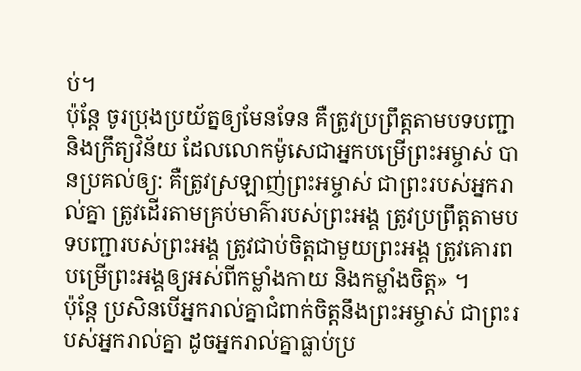ប់។
ប៉ុន្តែ ចូរប្រុងប្រយ័ត្នឲ្យមែនទែន គឺត្រូវប្រព្រឹត្តតាមបទបញ្ជា និងក្រឹត្យវិន័យ ដែលលោកម៉ូសេជាអ្នកបម្រើព្រះអម្ចាស់ បានប្រគល់ឲ្យ: គឺត្រូវស្រឡាញ់ព្រះអម្ចាស់ ជាព្រះរបស់អ្នករាល់គ្នា ត្រូវដើរតាមគ្រប់មាគ៌ារបស់ព្រះអង្គ ត្រូវប្រព្រឹត្តតាមបទបញ្ជារបស់ព្រះអង្គ ត្រូវជាប់ចិត្តជាមួយព្រះអង្គ ត្រូវគោរពបម្រើព្រះអង្គឲ្យអស់ពីកម្លាំងកាយ និងកម្លាំងចិត្ត» ។
ប៉ុន្តែ ប្រសិនបើអ្នករាល់គ្នាជំពាក់ចិត្តនឹងព្រះអម្ចាស់ ជាព្រះរបស់អ្នករាល់គ្នា ដូចអ្នករាល់គ្នាធ្លាប់ប្រ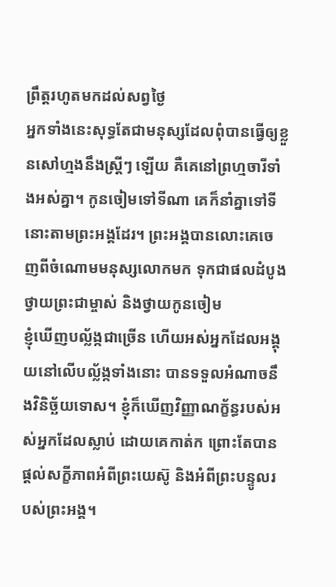ព្រឹត្តរហូតមកដល់សព្វថ្ងៃ
អ្នកទាំងនេះសុទ្ធតែជាមនុស្សដែលពុំបានធ្វើឲ្យខ្លួនសៅហ្មងនឹងស្ត្រីៗ ឡើយ គឺគេនៅព្រហ្មចារីទាំងអស់គ្នា។ កូនចៀមទៅទីណា គេក៏នាំគ្នាទៅទីនោះតាមព្រះអង្គដែរ។ ព្រះអង្គបានលោះគេចេញពីចំណោមមនុស្សលោកមក ទុកជាផលដំបូងថ្វាយព្រះជាម្ចាស់ និងថ្វាយកូនចៀម
ខ្ញុំឃើញបល្ល័ង្កជាច្រើន ហើយអស់អ្នកដែលអង្គុយនៅលើបល្ល័ង្កទាំងនោះ បានទទួលអំណាចនឹងវិនិច្ឆ័យទោស។ ខ្ញុំក៏ឃើញវិញ្ញាណក្ខ័ន្ធរបស់អស់អ្នកដែលស្លាប់ ដោយគេកាត់ក ព្រោះតែបានផ្ដល់សក្ខីភាពអំពីព្រះយេស៊ូ និងអំពីព្រះបន្ទូលរបស់ព្រះអង្គ។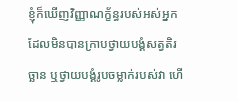ខ្ញុំក៏ឃើញវិញ្ញាណក្ខ័ន្ធរបស់អស់អ្នកដែលមិនបានក្រាបថ្វាយបង្គំសត្វតិរច្ឆាន ឬថ្វាយបង្គំរូបចម្លាក់របស់វា ហើ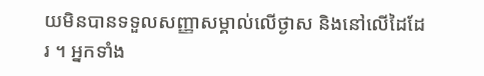យមិនបានទទួលសញ្ញាសម្គាល់លើថ្ងាស និងនៅលើដៃដែរ ។ អ្នកទាំង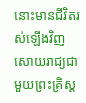នោះមានជីវិតរស់ឡើងវិញ សោយរាជ្យជាមួយព្រះគ្រិស្ត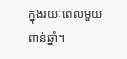ក្នុងរយៈពេលមួយពាន់ឆ្នាំ។